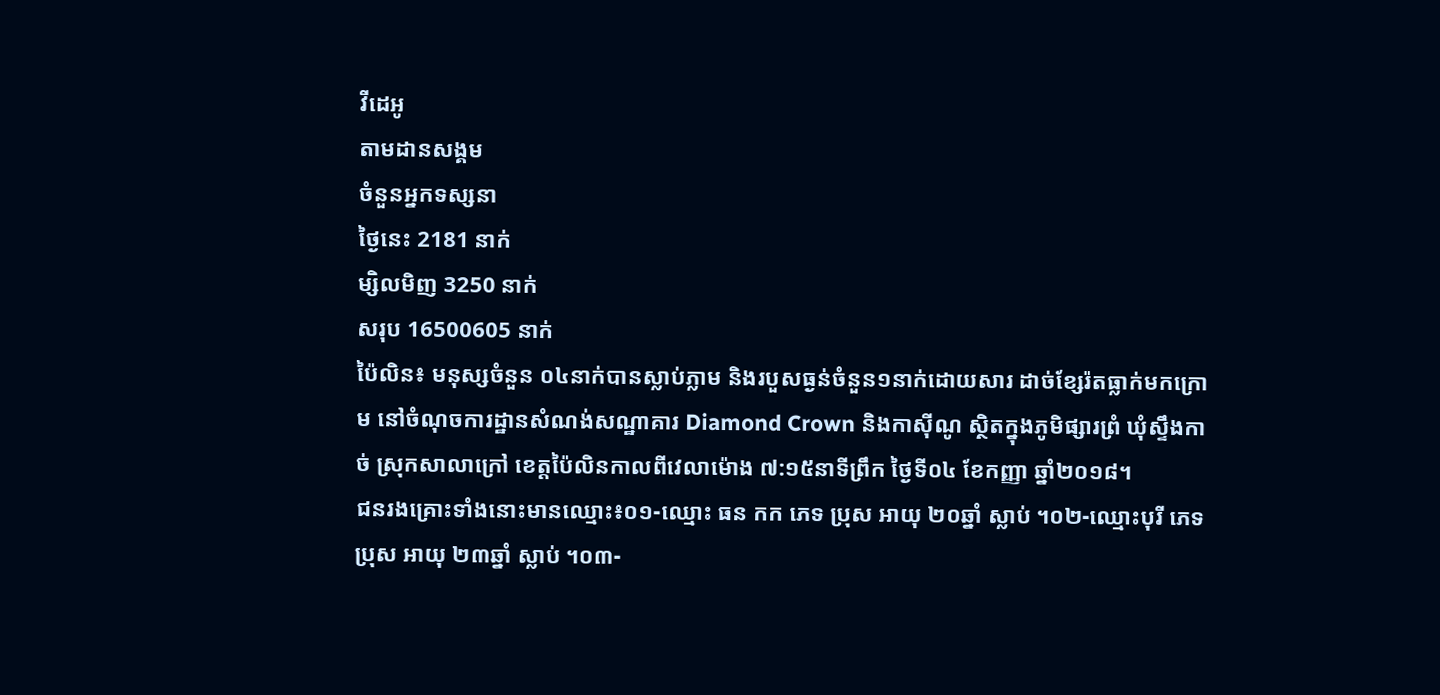វីដេអូ
តាមដានសង្គម
ចំនួនអ្នកទស្សនា
ថ្ងៃនេះ 2181 នាក់
ម្សិលមិញ 3250 នាក់
សរុប 16500605 នាក់
ប៉ៃលិន៖ មនុស្សចំនួន ០៤នាក់បានស្លាប់ភ្លាម និងរបួសធ្ងន់ចំនួន១នាក់ដោយសារ ដាច់ខ្សែរ៉តធ្លាក់មកក្រោម នៅចំណុចការដ្ឋានសំណង់សណ្ឋាគារ Diamond Crown និងកាស៊ីណូ ស្ថិតក្នុងភូមិផ្សារព្រំ ឃុំស្ទឹងកាច់ ស្រុកសាលាក្រៅ ខេត្តប៉ៃលិនកាលពីវេលាម៉ោង ៧:១៥នាទីព្រឹក ថ្ងៃទី០៤ ខែកញ្ញា ឆ្នាំ២០១៨។
ជនរងគ្រោះទាំងនោះមានឈ្មោះ៖០១-ឈ្មោះ ធន កក ភេទ ប្រុស អាយុ ២០ឆ្នាំ ស្លាប់ ។០២-ឈ្មោះបុរី ភេទ ប្រុស អាយុ ២៣ឆ្នាំ ស្លាប់ ។០៣-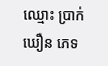ឈ្មោះ ប្រាក់ ឃឿន ភេទ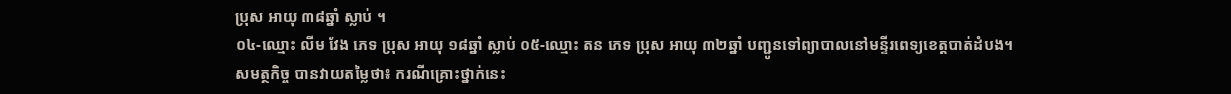ប្រុស អាយុ ៣៨ឆ្នាំ ស្លាប់ ។
០៤-ឈ្មោះ លីម វែង ភេទ ប្រុស អាយុ ១៨ឆ្នាំ ស្លាប់ ០៥-ឈ្មោះ តន ភេទ ប្រុស អាយុ ៣២ឆ្នាំ បញ្ជូនទៅព្យាបាលនៅមន្ទីរពេទ្យខេត្តបាត់ដំបង។
សមត្ថកិច្ច បានវាយតម្លៃថា៖ ករណីគ្រោះថ្នាក់នេះ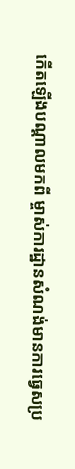កើតឡើងបណ្តាលមកពី ម្ចាស់ការដ្ឋានសំណង់មានការធ្វេសប្រ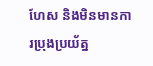ហែស និងមិនមានការប្រុងប្រយ័ត្ន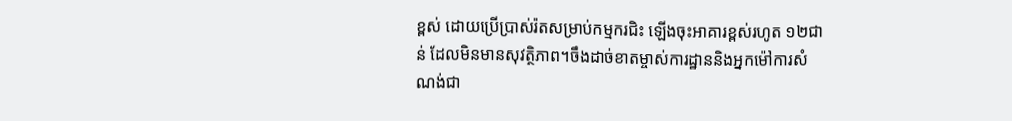ខ្ពស់ ដោយប្រើប្រាស់រ៉តសម្រាប់កម្មករជិះ ឡើងចុះអាគារខ្ពស់រហូត ១២ជាន់ ដែលមិនមានសុវត្ថិភាព។ចឹងដាច់ខាតម្ចាស់ការដ្ឋាននិងអ្នកម៉ៅការសំណង់ជា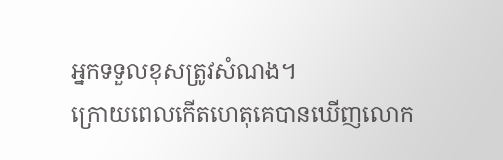អ្នកទទួលខុសត្រូវសំណង។
ក្រោយពេលកើតហេតុគេបានឃើញលោក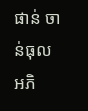ផាន់ ចាន់ធុល អភិ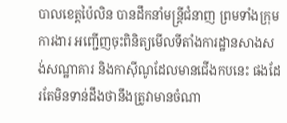បាលខេត្តប៉ៃលិន បានដឹកនាំមន្ត្រីជំនាញ ព្រមទាំងក្រុមការងារ អញ្ជើញចុះពិនិត្យមើលទីតាំងការដ្ឋានសាងសង់សណ្ឋាគារ និងកាស៊ីណូដែលមានជើងកបនេះ ផងដែរតែមិនទាន់ដឹងថានឹងត្រូវាមានចំណា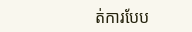ត់ការបែប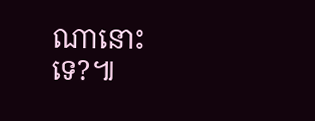ណានោះទេ?៕